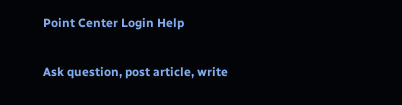Point Center Login Help

Ask question, post article, write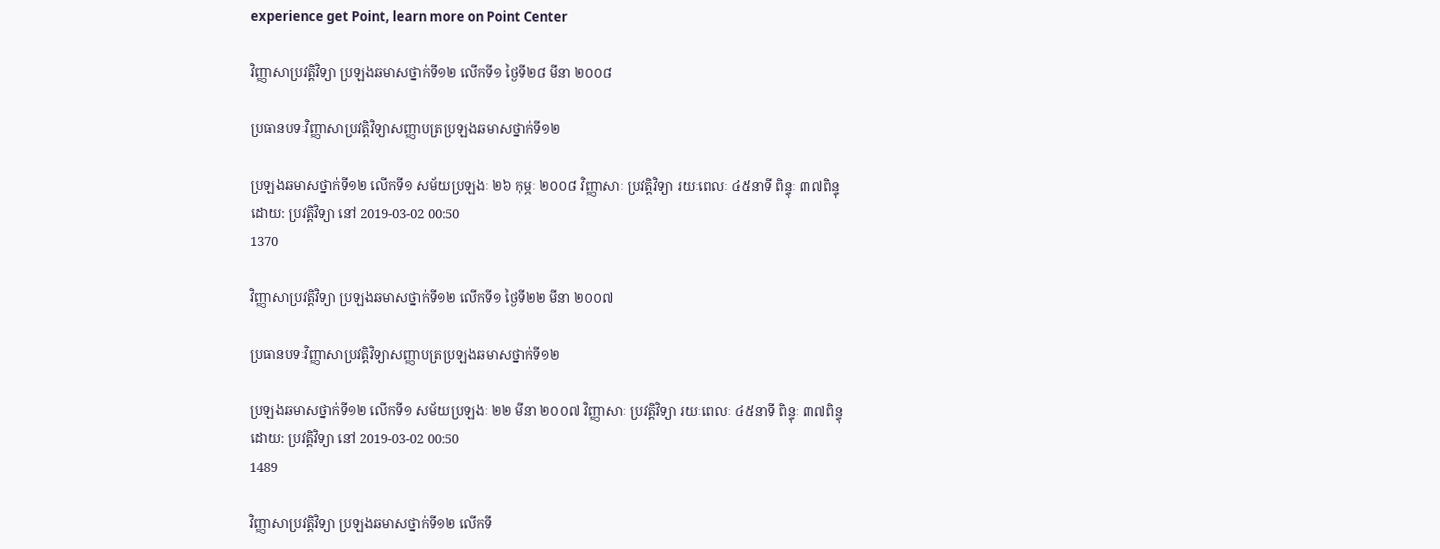experience get Point, learn more on Point Center

វិញ្ញាសាប្រវត្តិវិទ្យា ប្រឡងឆមាសថ្នាក់ទី១២ លើកទី១ ថ្ងៃទី២៨ មីនា ២០០៨

ប្រធានបទៈវិញ្ញាសាប្រវត្តិវិទ្យាសញ្ញាបត្រប្រឡងឆមាសថ្នាក់ទី១២

ប្រឡងឆមាសថ្នាក់ទី១២ លើកទី១ សម័យប្រឡងៈ ២៦ កុម្ភៈ ២០០៨ វិញ្ញាសាៈ ប្រវត្តិវិទ្យា រយៈពេលៈ ៤៥នាទី ពិន្ទុៈ ៣៧ពិន្ទុ
ដោយ: ប្រវត្តិវិទ្យា នៅ 2019-03-02 00:50
1370

វិញ្ញាសាប្រវត្តិវិទ្យា ប្រឡងឆមាសថ្នាក់ទី១២ លើកទី១ ថ្ងៃទី២២ មីនា ២០០៧

ប្រធានបទៈវិញ្ញាសាប្រវត្តិវិទ្យាសញ្ញាបត្រប្រឡងឆមាសថ្នាក់ទី១២

ប្រឡងឆមាសថ្នាក់ទី១២ លើកទី១ សម័យប្រឡងៈ ២២ មីនា ២០០៧ វិញ្ញាសាៈ ប្រវត្តិវិទ្យា រយៈពេលៈ ៤៥នាទី ពិន្ទុៈ ៣៧ពិន្ទុ
ដោយ: ប្រវត្តិវិទ្យា នៅ 2019-03-02 00:50
1489

វិញ្ញាសាប្រវត្តិវិទ្យា ប្រឡងឆមាសថ្នាក់ទី១២ លើកទី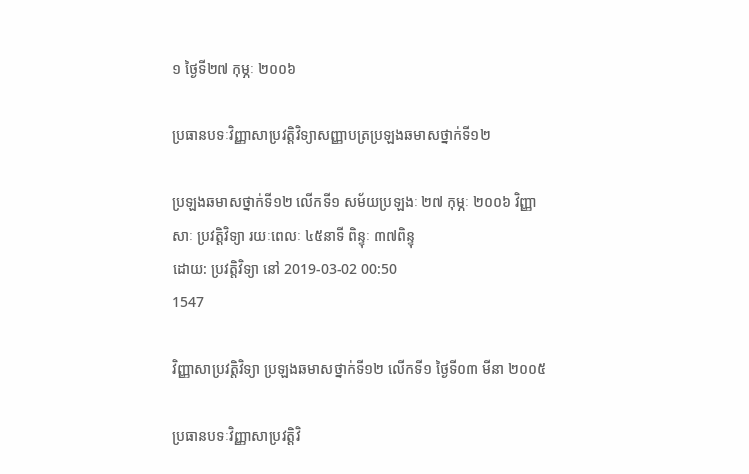១ ថ្ងៃទី២៧ កុម្ភៈ ២០០៦

ប្រធានបទៈវិញ្ញាសាប្រវត្តិវិទ្យាសញ្ញាបត្រប្រឡងឆមាសថ្នាក់ទី១២

ប្រឡងឆមាសថ្នាក់ទី១២ លើកទី១ សម័យប្រឡងៈ ២៧ កុម្ភៈ ២០០៦ វិញ្ញាសាៈ ប្រវត្តិវិទ្យា រយៈពេលៈ ៤៥នាទី ពិន្ទុៈ ៣៧ពិន្ទុ
ដោយ: ប្រវត្តិវិទ្យា នៅ 2019-03-02 00:50
1547

វិញ្ញាសាប្រវត្តិវិទ្យា ប្រឡងឆមាសថ្នាក់ទី១២ លើកទី១ ថ្ងៃទី០៣ មីនា ២០០៥

ប្រធានបទៈវិញ្ញាសាប្រវត្តិវិ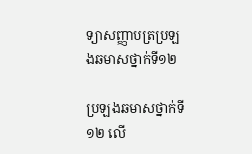ទ្យាសញ្ញាបត្រប្រឡងឆមាសថ្នាក់ទី១២

ប្រឡងឆមាសថ្នាក់ទី១២ លើ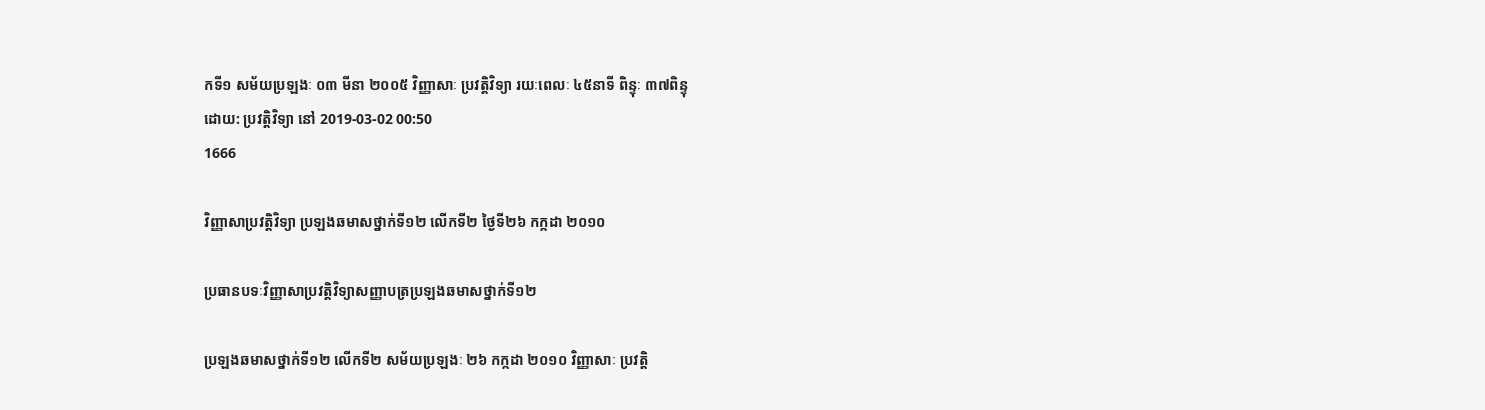កទី១ សម័យប្រឡងៈ ០៣ មីនា ២០០៥ វិញ្ញាសាៈ ប្រវត្តិវិទ្យា រយៈពេលៈ ៤៥នាទី ពិន្ទុៈ ៣៧ពិន្ទុ
ដោយ: ប្រវត្តិវិទ្យា នៅ 2019-03-02 00:50
1666

វិញ្ញាសាប្រវត្តិវិទ្យា ប្រឡងឆមាសថ្នាក់ទី១២ លើកទី២ ថ្ងៃទី២៦ កក្កដា ២០១០

ប្រធានបទៈវិញ្ញាសាប្រវត្តិវិទ្យាសញ្ញាបត្រប្រឡងឆមាសថ្នាក់ទី១២

ប្រឡងឆមាសថ្នាក់ទី១២ លើកទី២ សម័យប្រឡងៈ ២៦ កក្កដា ២០១០ វិញ្ញាសាៈ ប្រវត្តិ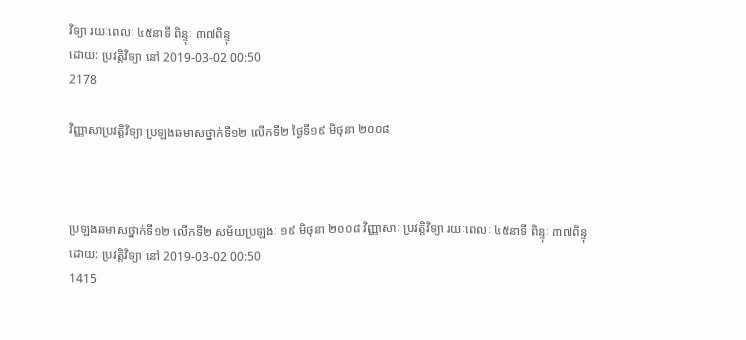វិទ្យា រយៈពេលៈ ៤៥នាទី ពិន្ទុៈ ៣៧ពិន្ទុ
ដោយ: ប្រវត្តិវិទ្យា នៅ 2019-03-02 00:50
2178

វិញ្ញាសាប្រវត្តិវិទ្យា ប្រឡងឆមាសថ្នាក់ទី១២ លើកទី២ ថ្ងៃទី១៩ មិថុនា ២០០៨



ប្រឡងឆមាសថ្នាក់ទី១២ លើកទី២ សម័យប្រឡងៈ ១៩ មិថុនា ២០០៨ វិញ្ញាសាៈ ប្រវត្តិវិទ្យា រយៈពេលៈ ៤៥នាទី ពិន្ទុៈ ៣៧ពិន្ទុ
ដោយ: ប្រវត្តិវិទ្យា នៅ 2019-03-02 00:50
1415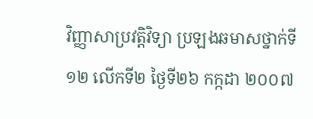វិញ្ញាសាប្រវត្តិវិទ្យា ប្រឡងឆមាសថ្នាក់ទី១២ លើកទី២ ថ្ងៃទី២៦ កក្កដា ២០០៧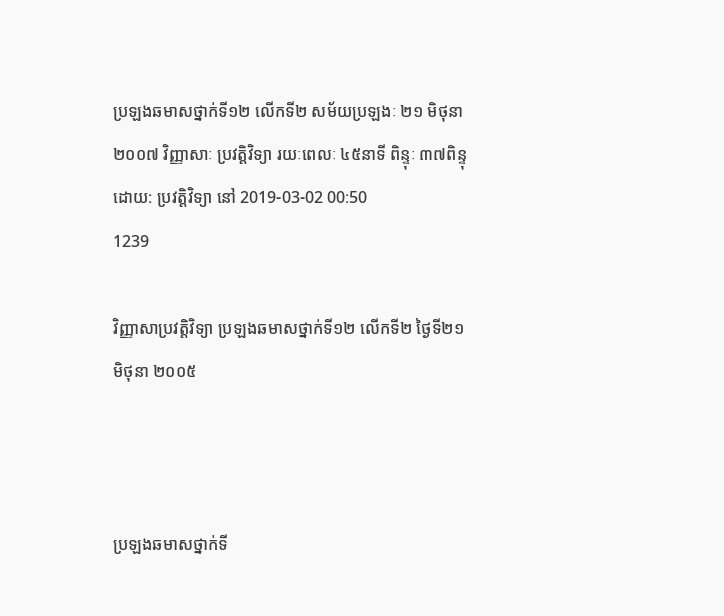ប្រឡងឆមាសថ្នាក់ទី១២ លើកទី២ សម័យប្រឡងៈ ២១ មិថុនា ២០០៧ វិញ្ញាសាៈ ប្រវត្តិវិទ្យា រយៈពេលៈ ៤៥នាទី ពិន្ទុៈ ៣៧ពិន្ទុ
ដោយ: ប្រវត្តិវិទ្យា នៅ 2019-03-02 00:50
1239

វិញ្ញាសាប្រវត្តិវិទ្យា ប្រឡងឆមាសថ្នាក់ទី១២ លើកទី២ ថ្ងៃទី២១ មិថុនា ២០០៥



ប្រឡងឆមាសថ្នាក់ទី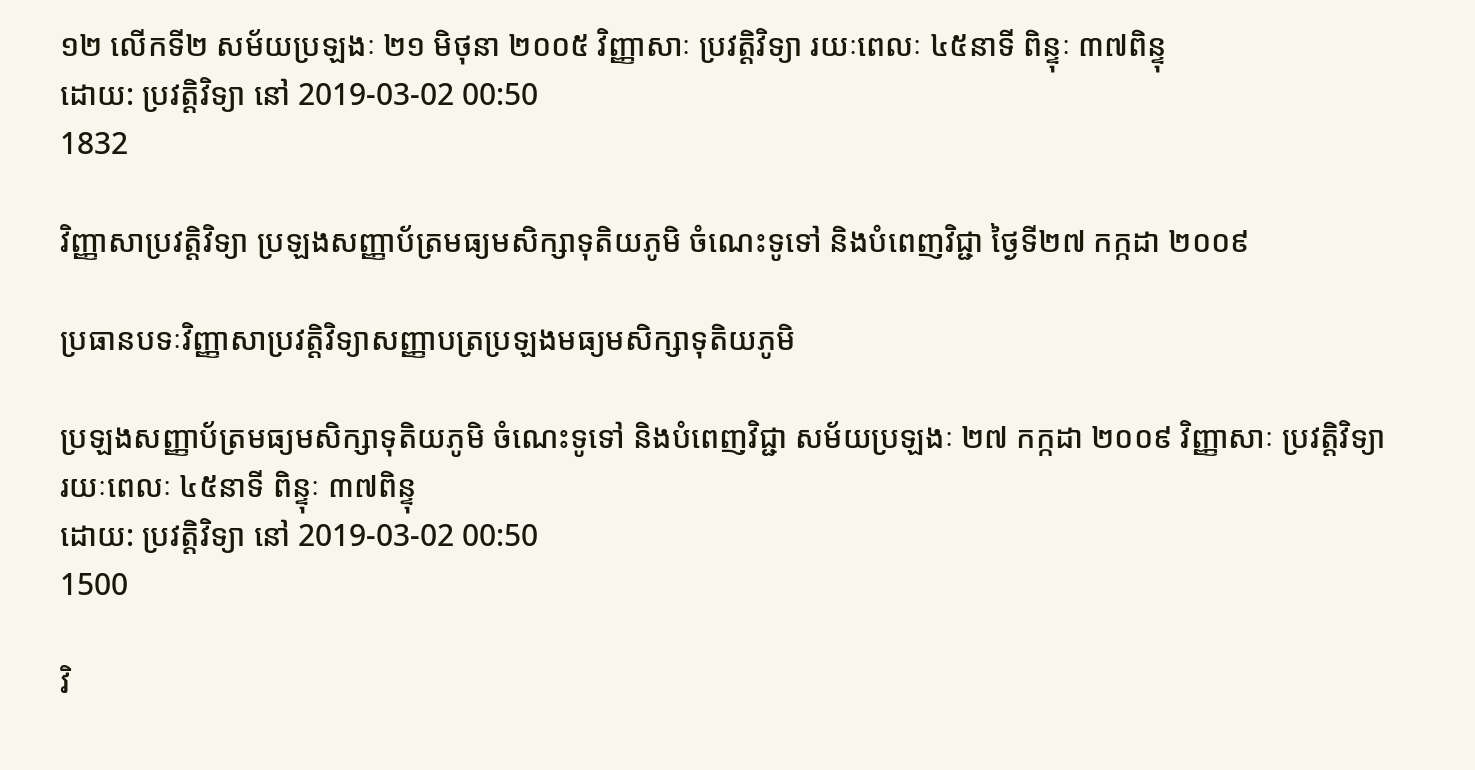១២ លើកទី២ សម័យប្រឡងៈ ២១ មិថុនា ២០០៥ វិញ្ញាសាៈ ប្រវត្តិវិទ្យា រយៈពេលៈ ៤៥នាទី ពិន្ទុៈ ៣៧ពិន្ទុ
ដោយ: ប្រវត្តិវិទ្យា នៅ 2019-03-02 00:50
1832

វិញ្ញាសាប្រវត្តិវិទ្យា ប្រឡងសញ្ញាប័ត្រមធ្យមសិក្សាទុតិយភូមិ ចំណេះទូទៅ និងបំពេញវិជ្ជា ថ្ងៃទី២៧ កក្កដា ២០០៩

ប្រធានបទៈវិញ្ញាសាប្រវត្តិវិទ្យាសញ្ញាបត្រប្រឡងមធ្យមសិក្សាទុតិយភូមិ

ប្រឡងសញ្ញាប័ត្រមធ្យមសិក្សាទុតិយភូមិ ចំណេះទូទៅ និងបំពេញវិជ្ជា សម័យប្រឡងៈ ២៧ កក្កដា ២០០៩ វិញ្ញាសាៈ ប្រវត្តិវិទ្យា រយៈពេលៈ ៤៥នាទី ពិន្ទុៈ ៣៧ពិន្ទុ
ដោយ: ប្រវត្តិវិទ្យា នៅ 2019-03-02 00:50
1500

វិ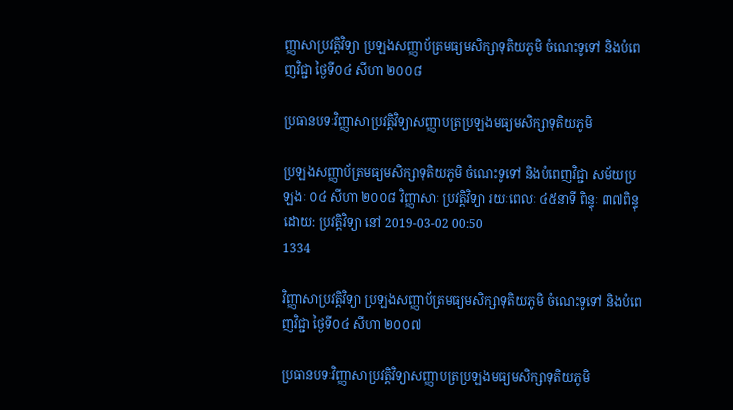ញ្ញាសាប្រវត្តិវិទ្យា ប្រឡងសញ្ញាប័ត្រមធ្យមសិក្សាទុតិយភូមិ ចំណេះទូទៅ និងបំពេញវិជ្ជា ថ្ងៃទី០៤ សីហា ២០០៨

ប្រធានបទៈវិញ្ញាសាប្រវត្តិវិទ្យាសញ្ញាបត្រប្រឡងមធ្យមសិក្សាទុតិយភូមិ

ប្រឡងសញ្ញាប័ត្រមធ្យមសិក្សាទុតិយភូមិ ចំណេះទូទៅ និងបំពេញវិជ្ជា សម័យប្រឡងៈ ០៤ សីហា ២០០៨ វិញ្ញាសាៈ ប្រវត្តិវិទ្យា រយៈពេលៈ ៤៥នាទី ពិន្ទុៈ ៣៧ពិន្ទុ
ដោយ: ប្រវត្តិវិទ្យា នៅ 2019-03-02 00:50
1334

វិញ្ញាសាប្រវត្តិវិទ្យា ប្រឡងសញ្ញាប័ត្រមធ្យមសិក្សាទុតិយភូមិ ចំណេះទូទៅ និងបំពេញវិជ្ជា ថ្ងៃទី០៤ សីហា ២០០៧

ប្រធានបទៈវិញ្ញាសាប្រវត្តិវិទ្យាសញ្ញាបត្រប្រឡងមធ្យមសិក្សាទុតិយភូមិ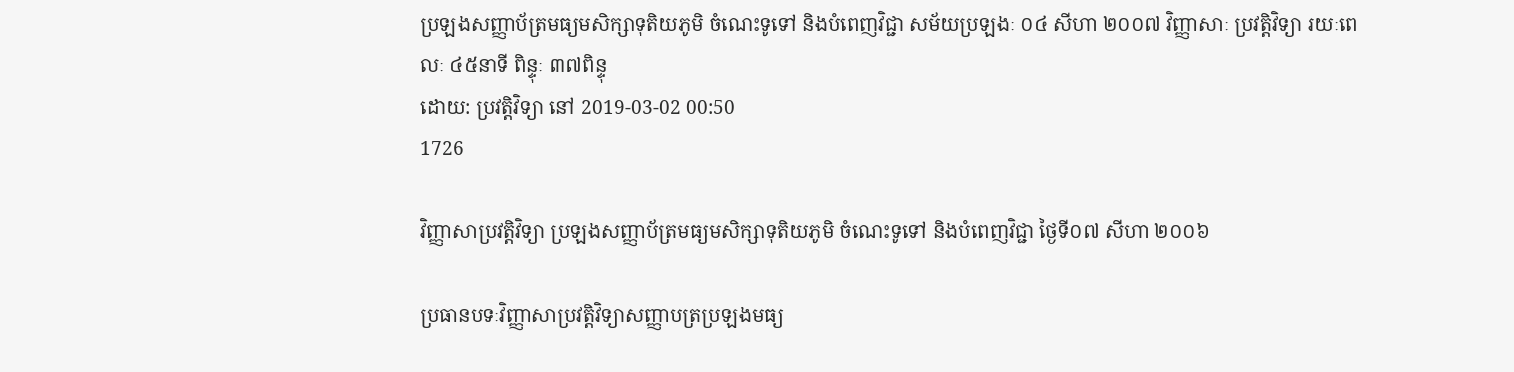ប្រឡងសញ្ញាប័ត្រមធ្យមសិក្សាទុតិយភូមិ ចំណេះទូទៅ និងបំពេញវិជ្ជា សម័យប្រឡងៈ ០៤ សីហា ២០០៧ វិញ្ញាសាៈ ប្រវត្តិវិទ្យា រយៈពេលៈ ៤៥នាទី ពិន្ទុៈ ៣៧ពិន្ទុ
ដោយ: ប្រវត្តិវិទ្យា នៅ 2019-03-02 00:50
1726

វិញ្ញាសាប្រវត្តិវិទ្យា ប្រឡងសញ្ញាប័ត្រមធ្យមសិក្សាទុតិយភូមិ ចំណេះទូទៅ និងបំពេញវិជ្ជា ថ្ងៃទី០៧ សីហា ២០០៦

ប្រធានបទៈវិញ្ញាសាប្រវត្តិវិទ្យាសញ្ញាបត្រប្រឡងមធ្យ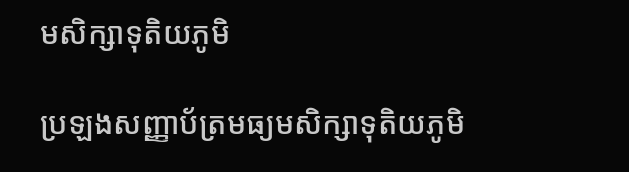មសិក្សាទុតិយភូមិ

ប្រឡងសញ្ញាប័ត្រមធ្យមសិក្សាទុតិយភូមិ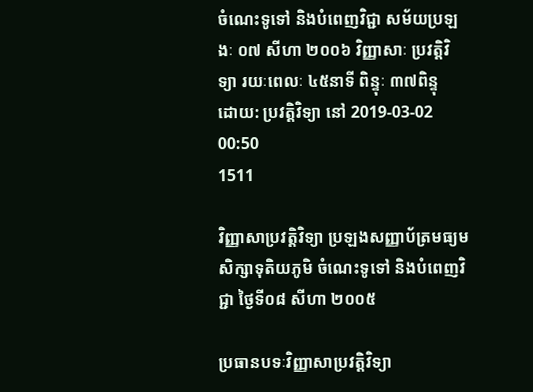ចំណេះទូទៅ និងបំពេញវិជ្ជា សម័យប្រឡងៈ ០៧ សីហា ២០០៦ វិញ្ញាសាៈ ប្រវត្តិវិទ្យា រយៈពេលៈ ៤៥នាទី ពិន្ទុៈ ៣៧ពិន្ទុ
ដោយ: ប្រវត្តិវិទ្យា នៅ 2019-03-02 00:50
1511

វិញ្ញាសាប្រវត្តិវិទ្យា ប្រឡងសញ្ញាប័ត្រមធ្យមសិក្សាទុតិយភូមិ ចំណេះទូទៅ និងបំពេញវិជ្ជា ថ្ងៃទី០៨ សីហា ២០០៥

ប្រធានបទៈវិញ្ញាសាប្រវត្តិវិទ្យា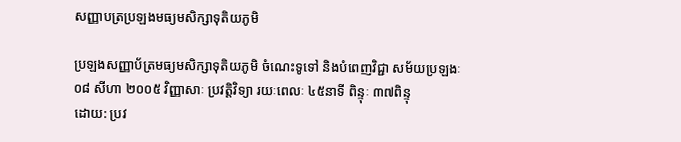សញ្ញាបត្រប្រឡងមធ្យមសិក្សាទុតិយភូមិ

ប្រឡងសញ្ញាប័ត្រមធ្យមសិក្សាទុតិយភូមិ ចំណេះទូទៅ និងបំពេញវិជ្ជា សម័យប្រឡងៈ ០៨ សីហា ២០០៥ វិញ្ញាសាៈ ប្រវត្តិវិទ្យា រយៈពេលៈ ៤៥នាទី ពិន្ទុៈ ៣៧ពិន្ទុ
ដោយ: ប្រវ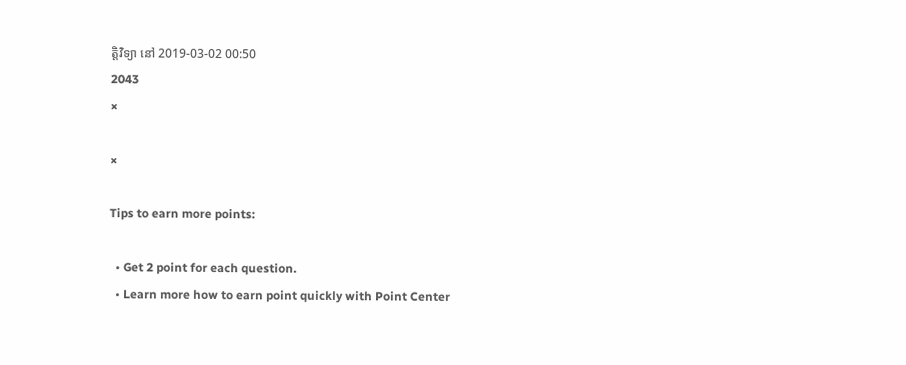ត្តិវិទ្យា នៅ 2019-03-02 00:50
2043
×

×

Tips to earn more points:

  • Get 2 point for each question.
  • Learn more how to earn point quickly with Point Center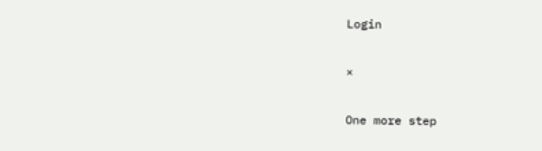Login

×

One more step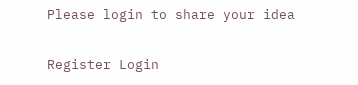Please login to share your idea

Register Login